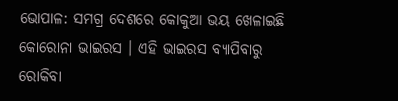ଭୋପାଳ: ସମଗ୍ର ଦେଶରେ କୋକୁଆ ଭୟ ଖେଳାଇଛି କୋରୋନା ଭାଇରସ । ଏହି ଭାଇରସ ବ୍ୟାପିବାରୁ ରୋକିବା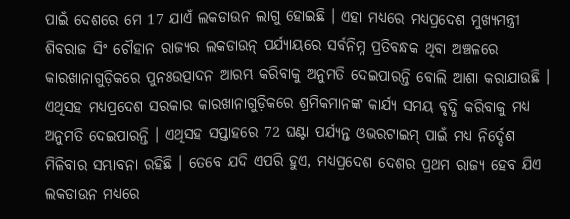ପାଇଁ ଦେଶରେ ମେ 17 ଯାଏଁ ଲକଡାଉନ ଲାଗୁ ହୋଇଛି । ଏହା ମଧ୍ୟରେ ମଧ୍ୟପ୍ରଦେଶ ମୁଖ୍ୟମନ୍ତ୍ରୀ ଶିବରାଜ ସିଂ ଚୌହାନ ରାଜ୍ୟର ଲକଡାଉନ୍ ପର୍ଯ୍ୟାୟରେ ସର୍ବନିମ୍ନ ପ୍ରତିବନ୍ଧକ ଥିବା ଅଞ୍ଚଳରେ କାରଖାନାଗୁଡ଼ିକରେ ପୁନଃଉତ୍ପାଦନ ଆରମ୍ଭ କରିବାକୁ ଅନୁମତି ଦେଇପାରନ୍ତି ବୋଲି ଆଶା କରାଯାଉଛି ।
ଏଥିସହ ମଧ୍ୟପ୍ରଦେଶ ସରକାର କାରଖାନାଗୁଡ଼ିକରେ ଶ୍ରମିକମାନଙ୍କ କାର୍ଯ୍ୟ ସମୟ ବୃଦ୍ଧି କରିବାକୁ ମଧ୍ୟ ଅନୁମତି ଦେଇପାରନ୍ତି । ଏଥିସହ ସପ୍ତାହରେ 72 ଘଣ୍ଟା ପର୍ଯ୍ୟନ୍ତ ଓଭରଟାଇମ୍ ପାଇଁ ମଧ୍ୟ ନିର୍ଦ୍ଦେଶ ମିଳିବାର ସମ୍ଭାବନା ରହିଛି । ତେବେ ଯଦି ଏପରି ହୁଏ, ମଧ୍ୟପ୍ରଦେଶ ଦେଶର ପ୍ରଥମ ରାଜ୍ୟ ହେବ ଯିଏ ଲକଡାଉନ ମଧ୍ୟରେ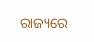ରାଜ୍ୟରେ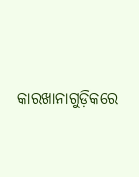କାରଖାନାଗୁଡ଼ିକରେ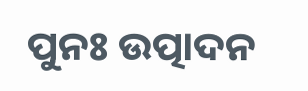ପୁନଃ ଉତ୍ପାଦନ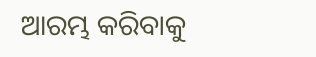ଆରମ୍ଭ କରିବାକୁ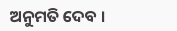ଅନୁମତି ଦେବ ।